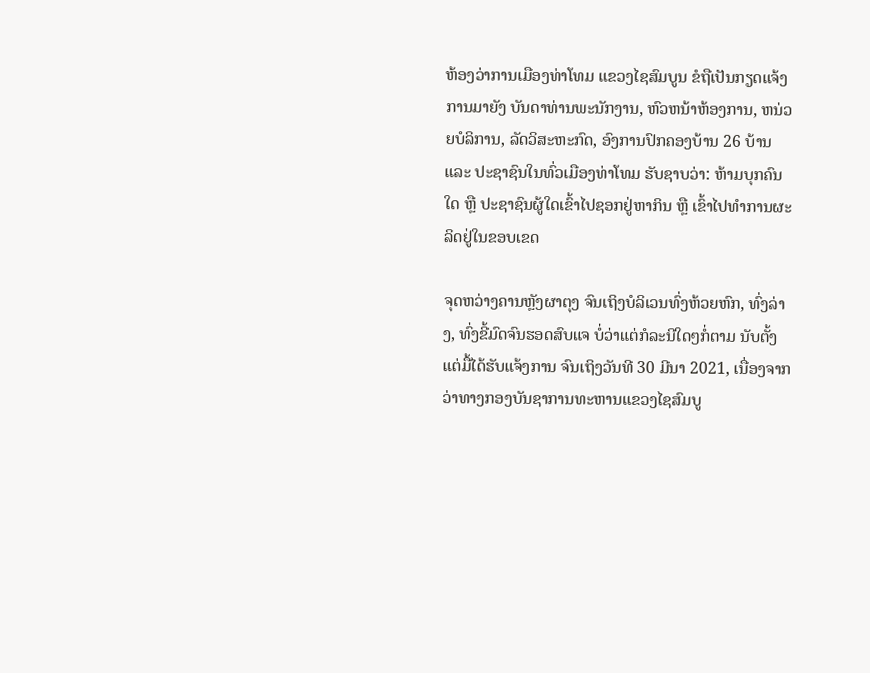ຫ້ອງວ່າການເມືອງທ່າໂທມ ແຂວງໄຊສົມບູນ ຂໍຖືເປັນກຽດແຈ້ງການມາຍັງ ບັນດາທ່ານພະນັກງານ, ຫົວຫນ້າຫ້ອງການ, ຫນ່ວຍບໍລິການ, ລັດວິສະຫະກົດ, ອົງການປົກຄອງບ້ານ 26 ບ້ານ ແລະ ປະຊາຊົນໃນທົ່ວເມືອງທ່າໂທມ ຮັບຊາບວ່າ: ຫ້າມບຸກຄົນໃດ ຫຼື ປະຊາຊົນຜູ້ໃດເຂົ້າໄປຊອກຢູ່ຫາກິນ ຫຼື ເຂົ້າໄປທໍາການຜະລິດຢູ່ໃນຂອບເຂດ

ຈຸດຫວ່າງຄານຫຼັງຜາຕຸງ ຈົນເຖິງບໍລິເວນທົ່ງຫ້ວຍຫົກ, ທົ່ງລ່າງ, ທົ່ງຂີ້ມົດຈົນຮອດສົບແຈ ບໍ່ວ່າແຕ່ກໍລະນີໃດໆກໍ່ຕາມ ນັບຕັ້ງແຕ່ມື້ໄດ້ຮັບແຈ້ງການ ຈົນເຖິງວັນທີ 30 ມີນາ 2021, ເນື່ອງຈາກວ່າທາງກອງບັນຊາການທະຫານແຂວງໄຊສົມບູ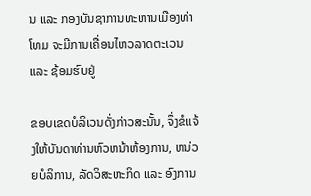ນ ແລະ ກອງບັນຊາການທະຫານເມືອງທ່າໂທມ ຈະມີການເຄື່ອນໄຫວລາດຕະເວນ ແລະ ຊ້ອມຮົບຢູ່

ຂອບເຂດບໍລິເວນດັ່ງກ່າວສະນັ້ນ, ຈຶ່ງຂໍແຈ້ງໃຫ້ບັນດາທ່ານຫົວຫນ້າຫ້ອງການ, ຫນ່ວຍບໍລິການ, ລັດວິສະຫະກິດ ແລະ ອົງການ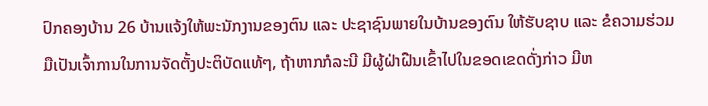ປົກຄອງບ້ານ 26 ບ້ານແຈ້ງໃຫ້ພະນັກງານຂອງຕົນ ແລະ ປະຊາຊົນພາຍໃນບ້ານຂອງຕົນ ໃຫ້ຮັບຊາບ ແລະ ຂໍຄວາມຮ່ວມມືເປັນເຈົ້າການໃນການຈັດຕັ້ງປະຕິບັດແທ້ໆ, ຖ້າຫາກກໍລະນີ ມີຜູ້ຝ່າຝືນເຂົ້າໄປໃນຂອດເຂດດັ່ງກ່າວ ມີຫ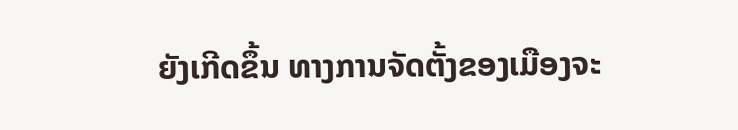ຍັງເກີດຂຶ້ນ ທາງການຈັດຕັ້ງຂອງເມືອງຈະ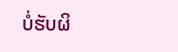ບໍ່ຮັບຜິ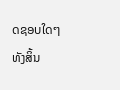ດຊອບໃດໆທັງສິ້ນ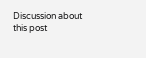Discussion about this post